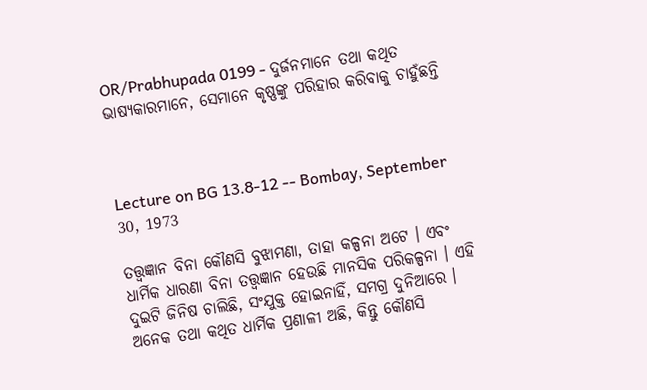OR/Prabhupada 0199 - ଦୁର୍ଜନମାନେ ତଥା କଥିତ ଭାଷ୍ୟକାରମାନେ, ସେମାନେ କୃଷ୍ଣଙ୍କୁ ପରିହାର କରିବାକୁ ଚାହୁଁଛନ୍ତି



Lecture on BG 13.8-12 -- Bombay, September 30, 1973

ତତ୍ତ୍ଵଜ୍ଞାନ ବିନା କୌଣସି ବୁଝାମଣା, ତାହା କଳ୍ପନା ଅଟେ । ଏବଂ ଧାର୍ମିକ ଧାରଣା ବିନା ତତ୍ତ୍ଵଜ୍ଞାନ ହେଉଛି ମାନସିକ ପରିକଳ୍ପନା । ଏହି ଦୁଇଟି ଜିନିଷ ଚାଲିଛି, ସଂଯୁକ୍ତ ହୋଇନାହିଁ, ସମଗ୍ର ଦୁନିଆରେ । ଅନେକ ତଥା କଥିତ ଧାର୍ମିକ ପ୍ରଣାଳୀ ଅଛି, କିନ୍ତୁ କୌଣସି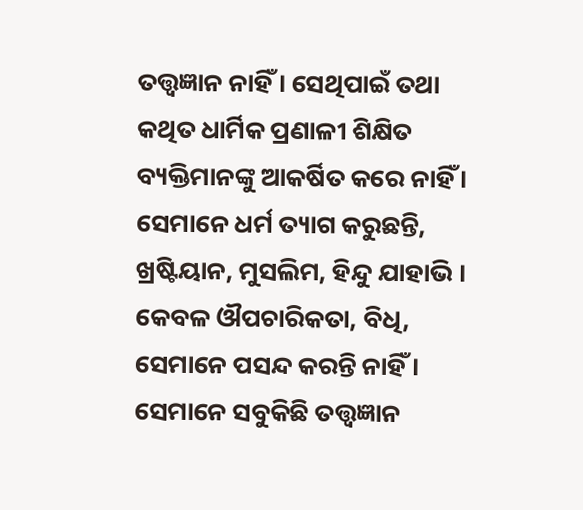ତତ୍ତ୍ଵଜ୍ଞାନ ନାହିଁ । ସେଥିପାଇଁ ତଥା କଥିତ ଧାର୍ମିକ ପ୍ରଣାଳୀ ଶିକ୍ଷିତ ବ୍ୟକ୍ତିମାନଙ୍କୁ ଆକର୍ଷିତ କରେ ନାହିଁ । ସେମାନେ ଧର୍ମ ତ୍ୟାଗ କରୁଛନ୍ତି, ଖ୍ରଷ୍ଟିୟାନ, ମୁସଲିମ, ହିନ୍ଦୁ ଯାହାଭି । କେବଳ ଔପଚାରିକତା, ବିଧି, ସେମାନେ ପସନ୍ଦ କରନ୍ତି ନାହିଁ । ସେମାନେ ସବୁକିଛି ତତ୍ତ୍ଵଜ୍ଞାନ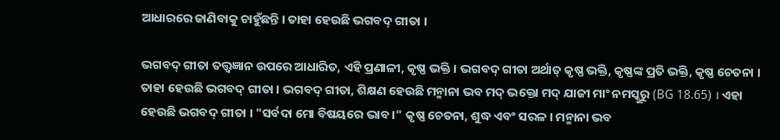ଆଧାରରେ ଜାଣିବାକୁ ଚାହୁଁଛନ୍ତି । ତାହା ହେଉଛି ଭଗବଦ୍ ଗୀତା ।

ଭଗବଦ୍ ଗୀତା ତତ୍ତ୍ଵଜ୍ଞାନ ଉପରେ ଆଧାରିତ, ଏହି ପ୍ରଣାଳୀ, କୃଷ୍ଣ ଭକ୍ତି । ଭଗବଦ୍ ଗୀତା ଅର୍ଥାତ୍ କୃଷ୍ଣ ଭକ୍ତି, କୃଷ୍ଣଙ୍କ ପ୍ରତି ଭକ୍ତି, କୃଷ୍ଣ ଚେତନା । ତାହା ହେଉଛି ଭଗବଦ୍ ଗୀତା । ଭଗବଦ୍ ଗୀତା, ଶିକ୍ଷଣ ହେଉଛି ମନ୍ମାନା ଭବ ମଦ୍ ଭକ୍ତୋ ମଦ୍ ଯାଜୀ ମାଂ ନମସ୍କୁରୁ (BG 18.65) । ଏହା ହେଉଛି ଭଗବଦ୍ ଗୀତା । "ସର୍ବଦା ମୋ ବିଷୟରେ ଭାବ ।" କୃଷ୍ଣ ଚେତନା, ଶୁଦ୍ଧ ଏବଂ ସରଳ । ମନ୍ମାନା ଭବ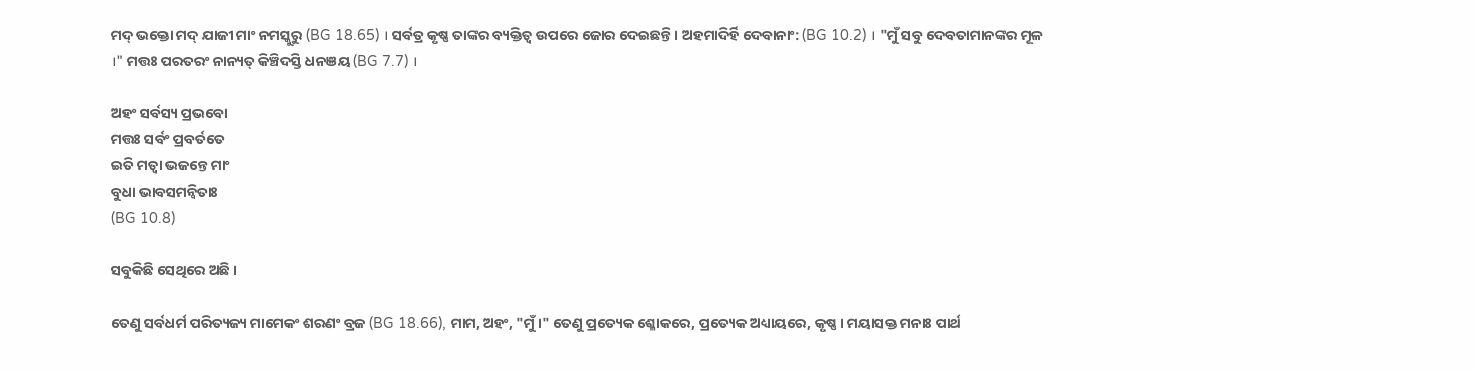ମଦ୍ ଭକ୍ତୋ ମଦ୍ ଯାଜୀ ମାଂ ନମସ୍କୁରୁ (BG 18.65) । ସର୍ବତ୍ର କୃଷ୍ଣ ତାଙ୍କର ବ୍ୟକ୍ତିତ୍ଵ ଉପରେ ଜୋର ଦେଇଛନ୍ତି । ଅହମାଦିର୍ହି ଦେବାନାଂ: (BG 10.2) । "ମୁଁ ସବୁ ଦେବତାମାନଙ୍କର ମୂଳ ।" ମତ୍ତଃ ପରତରଂ ନାନ୍ୟତ୍ କିଞ୍ଚିଦସ୍ତି ଧନଞୟ (BG 7.7) ।

ଅହଂ ସର୍ବସ୍ୟ ପ୍ରଭବୋ
ମତ୍ତଃ ସର୍ବଂ ପ୍ରବର୍ତତେ
ଇତି ମତ୍ଵା ଭଜନ୍ତେ ମାଂ
ବୁଧା ଭାବସମନ୍ଵିତାଃ
(BG 10.8)

ସବୁକିଛି ସେଥିରେ ଅଛି ।

ତେଣୁ ସର୍ବଧର୍ମ ପରିତ୍ୟଜ୍ୟ ମାମେକଂ ଶରଣଂ ବ୍ରଜ (BG 18.66), ମାମ, ଅହଂ, "ମୁଁ ।" ତେଣୁ ପ୍ରତ୍ୟେକ ଶ୍ଳୋକରେ, ପ୍ରତ୍ୟେକ ଅଧ୍ୟାୟରେ, କୃଷ୍ଣ । ମୟାସକ୍ତ ମନାଃ ପାର୍ଥ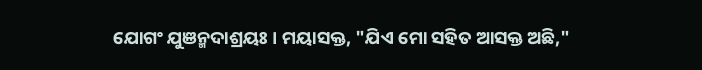ଯୋଗଂ ଯୁଞନ୍ମଦାଶ୍ରୟଃ । ମୟାସକ୍ତ, "ଯିଏ ମୋ ସହିତ ଆସକ୍ତ ଅଛି,"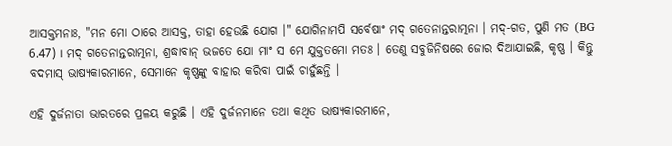ଆସକ୍ତମନାଃ, "ମନ ମୋ ଠାରେ ଆସକ୍ତ, ତାହା ହେଉଛି ଯୋଗ ।" ଯୋଗିନାମପି ସର୍ବେଷାଂ ମଦ୍ ଗତେନାନ୍ତରାତ୍ମନା । ମଦ୍-ଗତ, ପୁଣି ମତ (BG 6.47) । ମଦ୍ ଗତେନାନ୍ତରାତ୍ମନା, ଶ୍ରଦ୍ଧାବାନ୍ ଭଜତେ ଯୋ ମାଂ ସ ମେ ଯୁକ୍ତତମୋ ମତଃ । ତେଣୁ ସବୁଜିନିଷରେ ଜୋର ଦିଆଯାଇଛି, କୃଷ୍ଣ । କିନ୍ତୁ ବଦମାସ୍ ଭାଷ୍ୟକାରମାନେ, ସେମାନେ କୃଷ୍ଣଙ୍କୁ ବାହାର କରିବା ପାଇଁ ଚାହୁଁଛନ୍ତି ।

ଏହି ଦୁର୍ଜନାତା ଭାରତରେ ପ୍ରଳୟ କରୁଛି । ଏହି ଦୁର୍ଜନମାନେ ତଥା କଥିତ ଭାଷ୍ୟକାରମାନେ,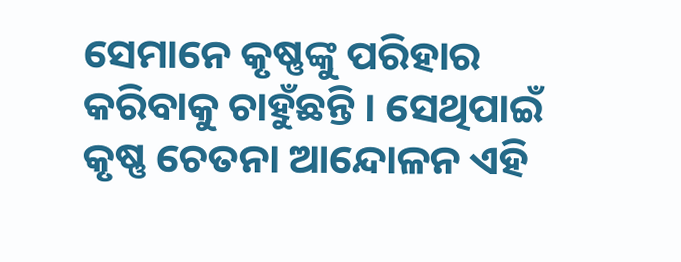ସେମାନେ କୃଷ୍ଣଙ୍କୁ ପରିହାର କରିବାକୁ ଚାହୁଁଛନ୍ତି । ସେଥିପାଇଁ କୃଷ୍ଣ ଚେତନା ଆନ୍ଦୋଳନ ଏହି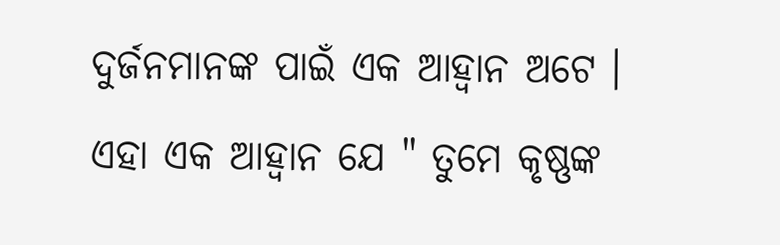ଦୁର୍ଜନମାନଙ୍କ ପାଇଁ ଏକ ଆହ୍ଵାନ ଅଟେ । ଏହା ଏକ ଆହ୍ଵାନ ଯେ " ତୁମେ କୃଷ୍ଣଙ୍କ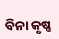ବିନା କୃଷ୍ଣ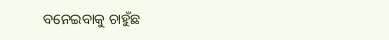ବନେଇବାକୁ ଚାହୁଁଛ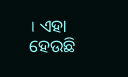। ଏହା ହେଉଛି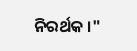ନିରର୍ଥକ ।"